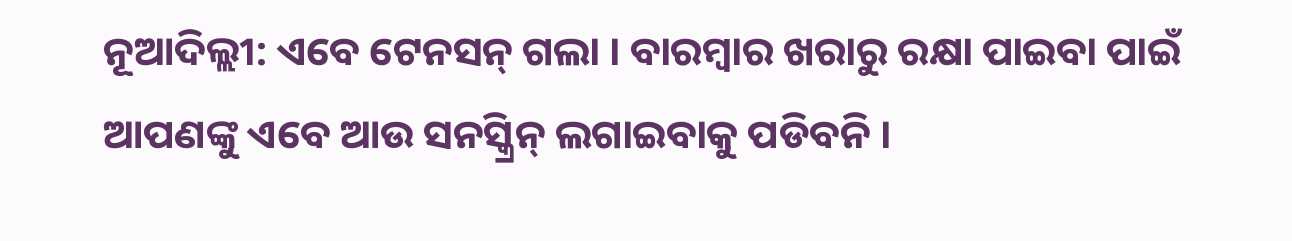ନୂଆଦିଲ୍ଲୀ: ଏବେ ଟେନସନ୍ ଗଲା । ବାରମ୍ବାର ଖରାରୁ ରକ୍ଷା ପାଇବା ପାଇଁ ଆପଣଙ୍କୁ ଏବେ ଆଉ ସନସ୍କ୍ରିନ୍ ଲଗାଇବାକୁ ପଡିବନି ।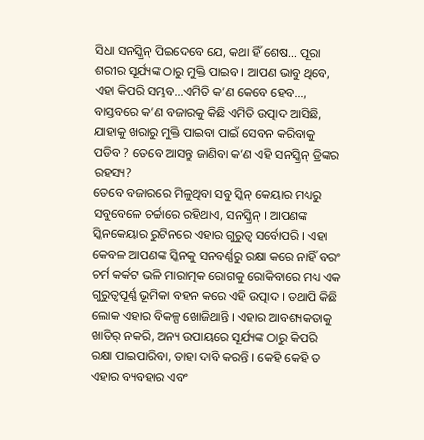ସିଧା ସନସ୍କ୍ରିନ୍ ପିଇଦେବେ ଯେ, କଥା ହିଁ ଶେଷ… ପୂରା ଶରୀର ସୂର୍ଯ୍ୟଙ୍କ ଠାରୁ ମୁକ୍ତି ପାଇବ । ଆପଣ ଭାବୁ ଥିବେ, ଏହା କିପରି ସମ୍ଭବ…ଏମିତି କ’ଣ କେବେ ହେବ…, ବାସ୍ତବରେ କ’ଣ ବଜାରକୁ କିଛି ଏମିତି ଉତ୍ପାଦ ଆସିଛି, ଯାହାକୁ ଖରାରୁ ମୁକ୍ତି ପାଇବା ପାଇଁ ସେବନ କରିବାକୁ ପଡିବ ? ତେବେ ଆସନ୍ତୁ ଜାଣିବା କ’ଣ ଏହି ସନସ୍କ୍ରିନ୍ ଡ୍ରିଙ୍କର ରହସ୍ୟ?
ତେବେ ବଜାରରେ ମିଳୁଥିବା ସବୁ ସ୍କିନ୍ କେୟାର ମଧ୍ୟରୁ ସବୁବେଳେ ଚର୍ଚ୍ଚାରେ ରହିଥାଏ, ସନସ୍କ୍ରିନ୍ । ଆପଣଙ୍କ ସ୍କିନକେୟାର ରୁଟିନରେ ଏହାର ଗୁରୁତ୍ୱ ସର୍ବୋପରି । ଏହା କେବଳ ଆପଣଙ୍କ ସ୍କିନକୁ ସନବର୍ଣ୍ଣରୁ ରକ୍ଷା କରେ ନାହିଁ ବରଂ ଚର୍ମ କର୍କଟ ଭଳି ମାରାତ୍ମକ ରୋଗକୁ ରୋକିବାରେ ମଧ୍ୟ ଏକ ଗୁରୁତ୍ୱପୂର୍ଣ୍ଣ ଭୂମିକା ବହନ କରେ ଏହି ଉତ୍ପାଦ । ତଥାପି କିଛି ଲୋକ ଏହାର ବିକଳ୍ପ ଖୋଜିଥାନ୍ତି । ଏହାର ଆବଶ୍ୟକତାକୁ ଖାତିର୍ ନକରି, ଅନ୍ୟ ଉପାୟରେ ସୂର୍ଯ୍ୟଙ୍କ ଠାରୁ କିପରି ରକ୍ଷା ପାଇପାରିବା, ତାହା ଦାବି କରନ୍ତି । କେହି କେହି ତ ଏହାର ବ୍ୟବହାର ଏବଂ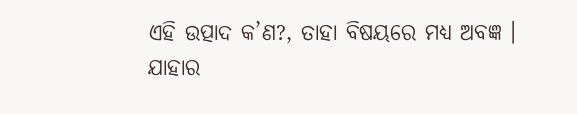ଏହି ଉତ୍ପାଦ କ’ଣ?, ତାହା ବିଷୟରେ ମଧ୍ୟ ଅବଜ୍ଞ ।
ଯାହାର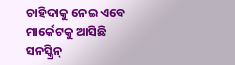ଚାହିଦାକୁ ନେଇ ଏବେ ମାର୍କେଟକୁ ଆସିଛି ସନସ୍କ୍ରିନ୍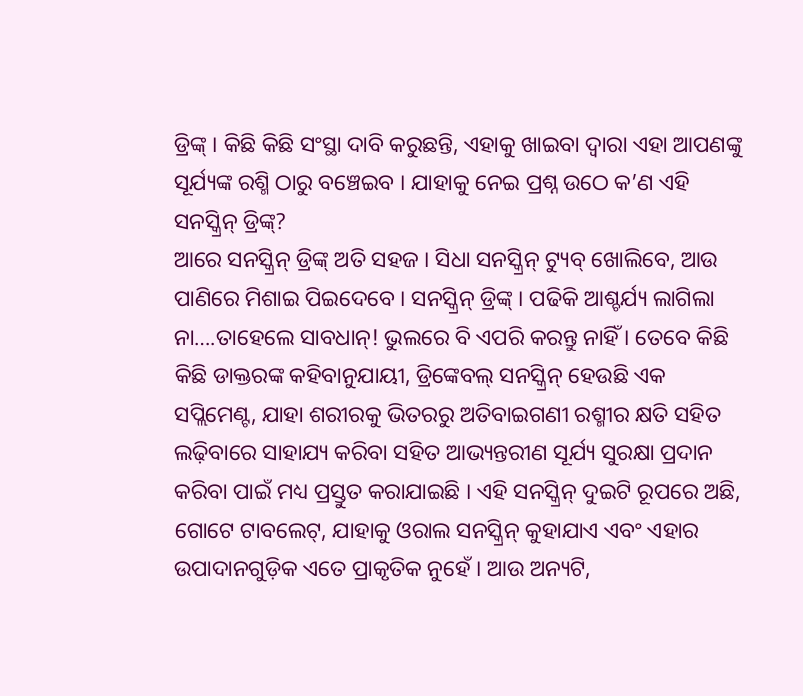ଡ୍ରିଙ୍କ୍ । କିଛି କିଛି ସଂସ୍ଥା ଦାବି କରୁଛନ୍ତି, ଏହାକୁ ଖାଇବା ଦ୍ବାରା ଏହା ଆପଣଙ୍କୁ ସୂର୍ଯ୍ୟଙ୍କ ରଶ୍ମି ଠାରୁ ବଞ୍ଚେଇବ । ଯାହାକୁ ନେଇ ପ୍ରଶ୍ନ ଉଠେ କ’ଣ ଏହି ସନସ୍କ୍ରିନ୍ ଡ୍ରିଙ୍କ୍?
ଆରେ ସନସ୍କ୍ରିନ୍ ଡ୍ରିଙ୍କ୍ ଅତି ସହଜ । ସିଧା ସନସ୍କ୍ରିନ୍ ଟ୍ୟୁବ୍ ଖୋଲିବେ, ଆଉ ପାଣିରେ ମିଶାଇ ପିଇଦେବେ । ସନସ୍କ୍ରିନ୍ ଡ୍ରିଙ୍କ୍ । ପଢିକି ଆଶ୍ଚର୍ଯ୍ୟ ଲାଗିଲା ନା….ତାହେଲେ ସାବଧାନ୍! ଭୁଲରେ ବି ଏପରି କରନ୍ତୁ ନାହିଁ । ତେବେ କିଛି କିଛି ଡାକ୍ତରଙ୍କ କହିବାନୁଯାୟୀ, ଡ୍ରିଙ୍କେବଲ୍ ସନସ୍କ୍ରିନ୍ ହେଉଛି ଏକ ସପ୍ଲିମେଣ୍ଟ, ଯାହା ଶରୀରକୁ ଭିତରରୁ ଅତିବାଇଗଣୀ ରଶ୍ମୀର କ୍ଷତି ସହିତ ଲଢ଼ିବାରେ ସାହାଯ୍ୟ କରିବା ସହିତ ଆଭ୍ୟନ୍ତରୀଣ ସୂର୍ଯ୍ୟ ସୁରକ୍ଷା ପ୍ରଦାନ କରିବା ପାଇଁ ମଧ୍ୟ ପ୍ରସ୍ତୁତ କରାଯାଇଛି । ଏହି ସନସ୍କ୍ରିନ୍ ଦୁଇଟି ରୂପରେ ଅଛି, ଗୋଟେ ଟାବଲେଟ୍, ଯାହାକୁ ଓରାଲ ସନସ୍କ୍ରିନ୍ କୁହାଯାଏ ଏବଂ ଏହାର ଉପାଦାନଗୁଡ଼ିକ ଏତେ ପ୍ରାକୃତିକ ନୁହେଁ । ଆଉ ଅନ୍ୟଟି,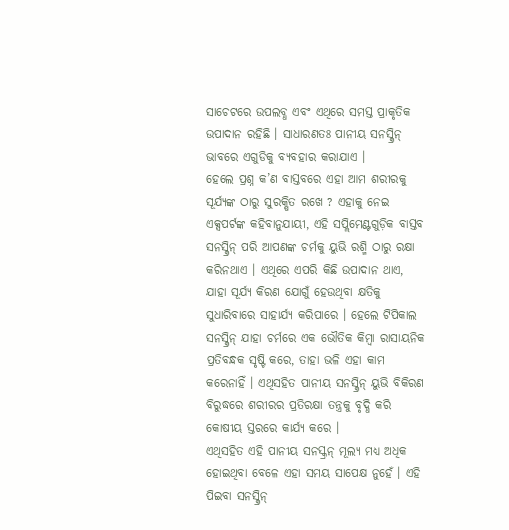ସାଚେଟରେ ଉପଲବ୍ଧ ଏବଂ ଏଥିରେ ସମସ୍ତ ପ୍ରାକୃତିକ ଉପାଦାନ ରହିଛି । ସାଧାରଣତଃ ପାନୀୟ ସନସ୍କ୍ରିନ୍ ଭାବରେ ଏଗୁଡିକୁ ବ୍ୟବହାର କରାଯାଏ ।
ହେଲେ ପ୍ରଶ୍ନ କ’ଣ ବାସ୍ତବରେ ଏହା ଆମ ଶରୀରକୁ ସୂର୍ଯ୍ୟଙ୍କ ଠାରୁ ସୁରକ୍ଷିତ ରଖେ ? ଏହାକୁ ନେଇ ଏକ୍ସପର୍ଟଙ୍କ କହିବାନୁଯାୟୀ, ଏହି ସପ୍ଲିମେଣ୍ଟଗୁଡ଼ିକ ବାସ୍ତବ ସନସ୍କ୍ରିନ୍ ପରି ଆପଣଙ୍କ ଚର୍ମକୁ ୟୁଭି ରଶ୍ମି ଠାରୁ ରକ୍ଷା କରିନଥାଏ । ଏଥିରେ ଏପରି କିଛି ଉପାଦାନ ଥାଏ, ଯାହା ସୂର୍ଯ୍ୟ କିରଣ ଯୋଗୁଁ ହେଉଥିବା କ୍ଷତିକୁ ସୁଧାରିବାରେ ସାହାର୍ଯ୍ୟ କରିପାରେ । ହେଲେ ଟିପିକାଲ ସନସ୍କ୍ରିନ୍ ଯାହା ଚର୍ମରେ ଏକ ଭୌତିକ କିମ୍ବା ରାସାୟନିକ ପ୍ରତିବନ୍ଧକ ସୃଷ୍ଟି କରେ, ତାହା ଭଳି ଏହା କାମ କରେନାହିଁ । ଏଥିସହିତ ପାନୀୟ ସନସ୍କ୍ରିନ୍ ୟୁଭି ବିକିରଣ ବିରୁଦ୍ଧରେ ଶରୀରର ପ୍ରତିରକ୍ଷା ତନ୍ତ୍ରକୁ ବୃଦ୍ଧି କରି କୋଷୀୟ ସ୍ତରରେ କାର୍ଯ୍ୟ କରେ ।
ଏଥିସହିତ ଏହି ପାନୀୟ ସନସ୍କ୍ରନ୍ ମୂଲ୍ୟ ମଧ୍ୟ ଅଧିକ ହୋଇଥିବା ବେଳେ ଏହା ସମୟ ସାପେକ୍ଷ ନୁହେଁ । ଏହି ପିଇବା ସନସ୍କ୍ରିନ୍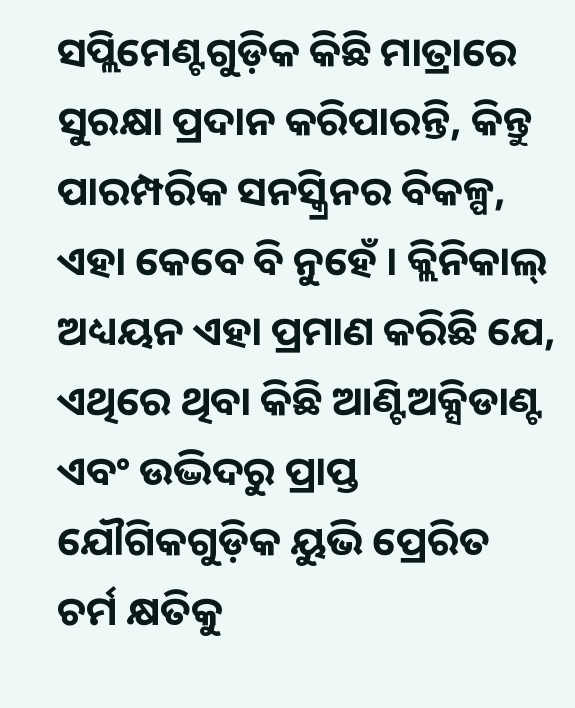ସପ୍ଲିମେଣ୍ଟଗୁଡ଼ିକ କିଛି ମାତ୍ରାରେ ସୁରକ୍ଷା ପ୍ରଦାନ କରିପାରନ୍ତି, କିନ୍ତୁ ପାରମ୍ପରିକ ସନସ୍କ୍ରିନର ବିକଳ୍ପ, ଏହା କେବେ ବି ନୁହେଁ । କ୍ଲିନିକାଲ୍ ଅଧ୍ୟୟନ ଏହା ପ୍ରମାଣ କରିଛି ଯେ, ଏଥିରେ ଥିବା କିଛି ଆଣ୍ଟିଅକ୍ସିଡାଣ୍ଟ ଏବଂ ଉଦ୍ଭିଦରୁ ପ୍ରାପ୍ତ ଯୌଗିକଗୁଡ଼ିକ ୟୁଭି ପ୍ରେରିତ ଚର୍ମ କ୍ଷତିକୁ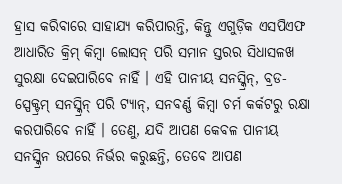ହ୍ରାସ କରିବାରେ ସାହାଯ୍ୟ କରିପାରନ୍ତି, କିନ୍ତୁ ଏଗୁଡ଼ିକ ଏସପିଏଫ ଆଧାରିତ କ୍ରିମ୍ କିମ୍ବା ଲୋସନ୍ ପରି ସମାନ ସ୍ତରର ସିଧାସଳଖ ସୁରକ୍ଷା ଦେଇପାରିବେ ନାହିଁ । ଏହି ପାନୀୟ ସନସ୍କ୍ରିନ୍, ବ୍ରଡ-ସ୍ପେକ୍ଟ୍ରମ୍ ସନସ୍କ୍ରିନ୍ ପରି ଟ୍ୟାନ୍, ସନବର୍ଣ୍ଣ କିମ୍ବା ଚର୍ମ କର୍କଟରୁ ରକ୍ଷା କରପାରିବେ ନାହିଁ । ତେଣୁ, ଯଦି ଆପଣ କେବଳ ପାନୀୟ ସନସ୍କ୍ରିନ ଉପରେ ନିର୍ଭର କରୁଛନ୍ତି, ତେବେ ଆପଣ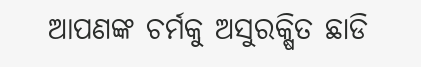ଆପଣଙ୍କ ଚର୍ମକୁ ଅସୁରକ୍ଷିତ ଛାଡି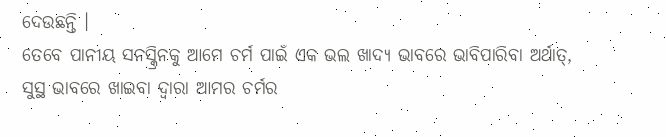ଦେଉଛନ୍ତି ।
ତେବେ ପାନୀୟ ସନସ୍କ୍ରିନକୁ ଆମେ ଚର୍ମ ପାଇଁ ଏକ ଭଲ ଖାଦ୍ୟ ଭାବରେ ଭାବିପାରିବା ଅର୍ଥାତ୍, ସୁସ୍ଥ ଭାବରେ ଖାଇବା ଦ୍ୱାରା ଆମର ଚର୍ମର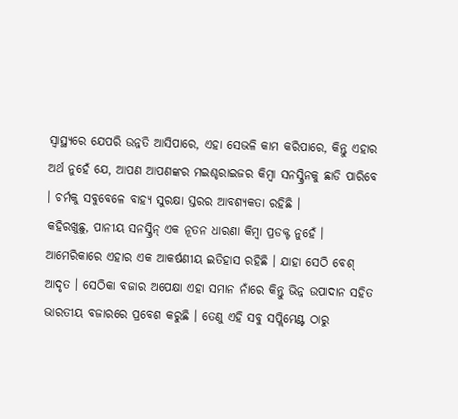ସ୍ୱାସ୍ଥ୍ୟରେ ଯେପରି ଉନ୍ନତି ଆସିପାରେ, ଏହା ସେଭଳି କାମ କରିପାରେ, କିନ୍ତୁ ଏହାର ଅର୍ଥ ନୁହେଁ ଯେ, ଆପଣ ଆପଣଙ୍କର ମଇଶ୍ଚରାଇଜର କିମ୍ବା ସନସ୍କ୍ରିନକୁ ଛାଡି ପାରିବେ । ଚର୍ମକୁ ସବୁବେଳେ ବାହ୍ୟ ସୁରକ୍ଷା ସ୍ତରର ଆବଶ୍ୟକତା ରହିଛି ।
କହିରଖୁଛୁ, ପାନୀୟ ସନସ୍କ୍ରିନ୍ ଏକ ନୂତନ ଧାରଣା କିମ୍ବା ପ୍ରଡକ୍ଟ ନୁହେଁ । ଆମେରିକାରେ ଏହାର ଏକ ଆକର୍ଷଣୀୟ ଇତିହାସ ରହିଛି । ଯାହା ସେଠି ବେଶ୍ ଆଦୃତ । ସେଠିକା ବଜାର ଅପେକ୍ଷା ଏହା ସମାନ ନାଁରେ କିନ୍ତୁ ଭିନ୍ନ ଉପାଦାନ ସହିତ ଭାରତୀୟ ବଜାରରେ ପ୍ରବେଶ କରୁଛି । ତେଣୁ ଏହି ସବୁ ସପ୍ଲିମେଣ୍ଟ ଠାରୁ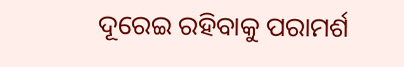ଦୂରେଇ ରହିବାକୁ ପରାମର୍ଶ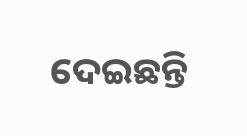ଦେଇଛନ୍ତି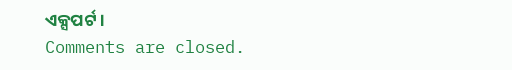ଏକ୍ସପର୍ଟ ।
Comments are closed.